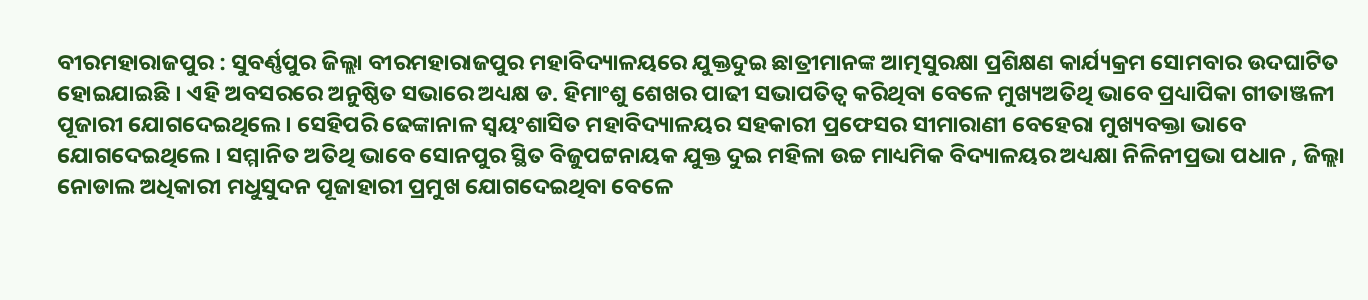ବୀରମହାରାଜପୁର : ସୁବର୍ଣ୍ଣପୁର ଜିଲ୍ଲା ବୀରମହାରାଜପୁର ମହାବିଦ୍ୟାଳୟରେ ଯୁକ୍ତଦୁଇ ଛାତ୍ରୀମାନଙ୍କ ଆତ୍ମସୁରକ୍ଷା ପ୍ରଶିକ୍ଷଣ କାର୍ଯ୍ୟକ୍ରମ ସୋମବାର ଉଦଘାଟିତ ହୋଇଯାଇଛି । ଏହି ଅବସରରେ ଅନୁଷ୍ଠିତ ସଭାରେ ଅଧ୍ୟକ୍ଷ ଡ. ହିମାଂଶୁ ଶେଖର ପାଢୀ ସଭାପତିତ୍ୱ କରିଥିବା ବେଳେ ମୁଖ୍ୟଅତିଥି ଭାବେ ପ୍ରଧ୍ୟାପିକା ଗୀତାଞ୍ଜଳୀ ପୂଜାରୀ ଯୋଗଦେଇଥିଲେ । ସେହିପରି ଢେଙ୍କାନାଳ ସ୍ୱୟଂଶାସିତ ମହାବିଦ୍ୟାଳୟର ସହକାରୀ ପ୍ରଫେସର ସୀମାରାଣୀ ବେହେରା ମୁଖ୍ୟବକ୍ତା ଭାବେ ଯୋଗଦେଇଥିଲେ । ସମ୍ମାନିତ ଅତିଥି ଭାବେ ସୋନପୁର ସ୍ଥିତ ବିଜୁପଟ୍ଟନାୟକ ଯୁକ୍ତ ଦୁଇ ମହିଳା ଉଚ୍ଚ ମାଧ୍ୟମିକ ବିଦ୍ୟାଳୟର ଅଧ୍ୟକ୍ଷା ନିଳିନୀପ୍ରଭା ପଧାନ , ଜିଲ୍ଲା ନୋଡାଲ ଅଧିକାରୀ ମଧୁସୁଦନ ପୂଜାହାରୀ ପ୍ରମୁଖ ଯୋଗଦେଇଥିବା ବେଳେ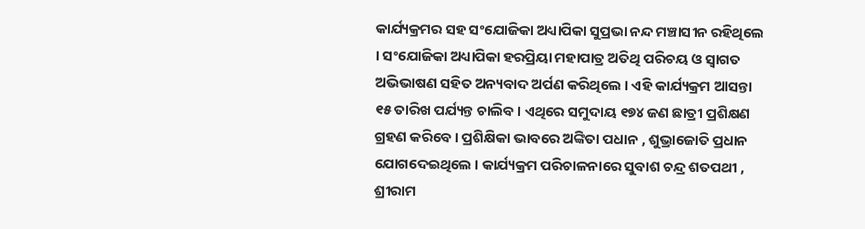କାର୍ଯ୍ୟକ୍ରମର ସହ ସଂଯୋଜିକା ଅଧ୍ୟାପିକା ସୁପ୍ରଭା ନନ୍ଦ ମଞ୍ଚାସୀନ ରହିଥିଲେ । ସଂଯୋଜିକା ଅଧ୍ୟାପିକା ହରପ୍ରିୟା ମହାପାତ୍ର ଅତିଥି ପରିଚୟ ଓ ସ୍ୱାଗତ ଅଭିଭାଷଣ ସହିତ ଅନ୍ୟବାଦ ଅର୍ପଣ କରିଥିଲେ । ଏହି କାର୍ଯ୍ୟକ୍ରମ ଆସନ୍ତା ୧୫ ତାରିଖ ପର୍ଯ୍ୟନ୍ତ ଚାଲିବ । ଏଥିରେ ସମୁଦାୟ ୧୭୪ ଜଣ ଛାତ୍ରୀ ପ୍ରଶିକ୍ଷଣ ଗ୍ରହଣ କରିବେ । ପ୍ରଶିକ୍ଷିକା ଭାବରେ ଅଙ୍କିତା ପଧାନ , ଶୁଭ୍ରାଜୋତି ପ୍ରଧାନ ଯୋଗଦେଇଥିଲେ । କାର୍ଯ୍ୟକ୍ରମ ପରିଚାଳନାରେ ସୁବାଶ ଚନ୍ଦ୍ର ଶତପଥୀ , ଶ୍ରୀରାମ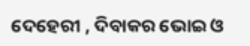ଦେହେରୀ , ଦିବାକର ଭୋଇ ଓ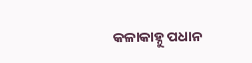କଳାକାହ୍ନୁ ପଧାନ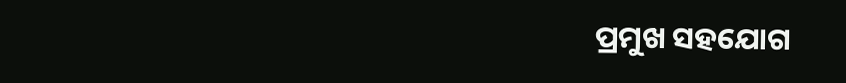ପ୍ରମୁଖ ସହଯୋଗ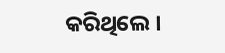କରିଥିଲେ ।